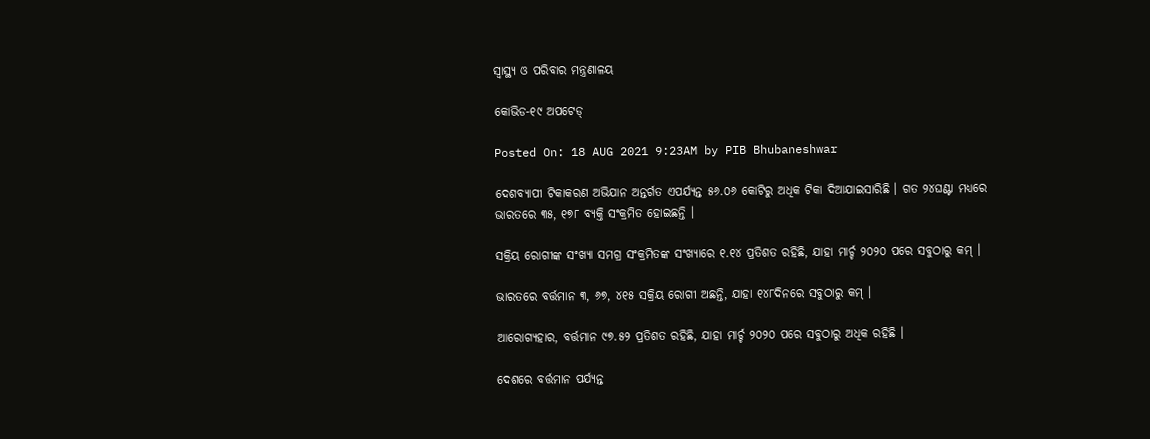ସ୍ୱାସ୍ଥ୍ୟ ଓ ପରିବାର ମନ୍ତ୍ରଣାଳୟ

କୋଭିଡ-୧୯ ଅପଟେଡ୍‌

Posted On: 18 AUG 2021 9:23AM by PIB Bhubaneshwar

ଦେଶବ୍ୟାପୀ ଟିକାକରଣ ଅଭିଯାନ ଅନ୍ତର୍ଗତ ଏପର୍ଯ୍ୟନ୍ତ ୫୬.୦୬ କୋଟିରୁ ଅଧିକ ଟିକା ଦିଆଯାଇସାରିଛି । ଗତ ୨୪ଘଣ୍ଟା ମଧ୍ୟରେ ଭାରତରେ ୩୫, ୧୭୮ ବ୍ୟକ୍ତି ସଂକ୍ରମିତ ହୋଇଛନ୍ତି ।

ସକ୍ରିୟ ରୋଗୀଙ୍କ ସଂଖ୍ୟା ସମଗ୍ର ସଂକ୍ରମିତଙ୍କ ସଂଖ୍ୟାରେ ୧.୧୪ ପ୍ରତିଶତ ରହିଛି, ଯାହା ମାର୍ଚ୍ଚ ୨୦୨୦ ପରେ ସବୁଠାରୁ କମ୍ ।

ଭାରତରେ ବର୍ତ୍ତମାନ ୩, ୬୭, ୪୧୫ ସକ୍ରିୟ ରୋଗୀ ଅଛନ୍ତି, ଯାହା ୧୪୮ଦିନରେ ସବୁଠାରୁ କମ୍ ।

ଆରୋଗ୍ୟହାର, ବର୍ତ୍ତମାନ ୯୭.୫୨ ପ୍ରତିଶତ ରହିଛି, ଯାହା ମାର୍ଚ୍ଚ ୨୦୨୦ ପରେ ସବୁଠାରୁ ଅଧିକ ରହିଛି ।

ଦେଶରେ ବର୍ତ୍ତମାନ ପର୍ଯ୍ୟନ୍ତ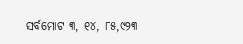ସର୍ବମୋଟ ୩, ୧୪, ୮୫,୯୨୩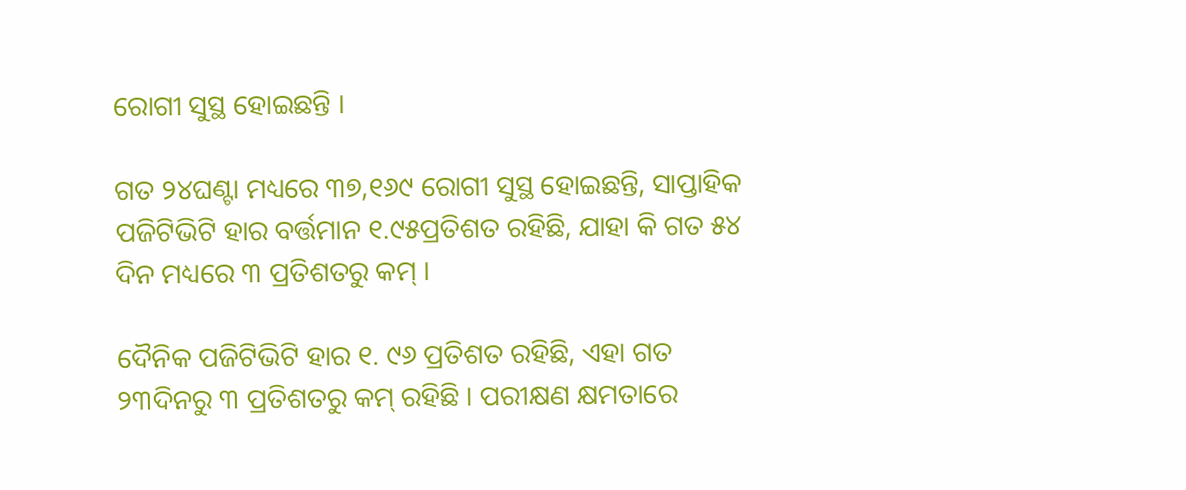ରୋଗୀ ସୁସ୍ଥ ହୋଇଛନ୍ତି ।

ଗତ ୨୪ଘଣ୍ଟା ମଧ୍ୟରେ ୩୭,୧୬୯ ରୋଗୀ ସୁସ୍ଥ ହୋଇଛନ୍ତି, ସାପ୍ତାହିକ ପଜିଟିଭିଟି ହାର ବର୍ତ୍ତମାନ ୧.୯୫ପ୍ରତିଶତ ରହିଛି, ଯାହା କି ଗତ ୫୪ ଦିନ ମଧ୍ୟରେ ୩ ପ୍ରତିଶତରୁ କମ୍ ।

ଦୈନିକ ପଜିଟିଭିଟି ହାର ୧. ୯୬ ପ୍ରତିଶତ ରହିଛି, ଏହା ଗତ ୨୩ଦିନରୁ ୩ ପ୍ରତିଶତରୁ କମ୍ ରହିଛି । ପରୀକ୍ଷଣ କ୍ଷମତାରେ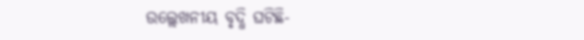ଉଲ୍ଲେଖନୀୟ ବୃଦ୍ଧି ଘଟିଛି-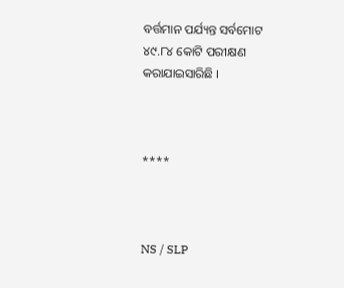ବର୍ତ୍ତମାନ ପର୍ଯ୍ୟନ୍ତ ସର୍ବମୋଟ ୪୯.୮୪ କୋଟି ପରୀକ୍ଷଣ କରାଯାଇସାରିଛି ।



****



NS / SLP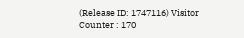(Release ID: 1747116) Visitor Counter : 170